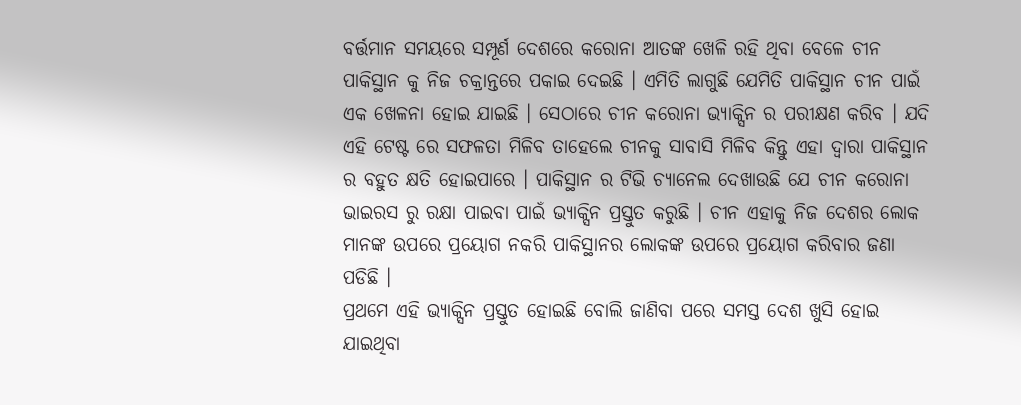ବର୍ତ୍ତମାନ ସମୟରେ ସମ୍ପୂର୍ଣ ଦେଶରେ କରୋନା ଆତଙ୍କ ଖେଳି ରହି ଥିବା ବେଳେ ଚୀନ ପାକିସ୍ଥାନ କୁ ନିଜ ଚକ୍ରାନ୍ତରେ ପକାଇ ଦେଇଛି । ଏମିତି ଲାଗୁଛି ଯେମିତି ପାକିସ୍ଥାନ ଚୀନ ପାଇଁ ଏକ ଖେଳନା ହୋଇ ଯାଇଛି । ସେଠାରେ ଚୀନ କରୋନା ଭ୍ୟାକ୍ସିନ ର ପରୀକ୍ଷଣ କରିବ । ଯଦି ଏହି ଟେଷ୍ଟ ରେ ସଫଳତା ମିଳିବ ତାହେଲେ ଚୀନକୁ ସାବାସି ମିଳିବ କିନ୍ତୁ ଏହା ଦ୍ଵାରା ପାକିସ୍ଥାନ ର ବହୁତ କ୍ଷତି ହୋଇପାରେ । ପାକିସ୍ଥାନ ର ଟିଭି ଚ୍ୟାନେଲ ଦେଖାଉଛି ଯେ ଚୀନ କରୋନା ଭାଇରସ ରୁ ରକ୍ଷା ପାଇବା ପାଇଁ ଭ୍ୟାକ୍ସିନ ପ୍ରସ୍ତୁତ କରୁଛି । ଚୀନ ଏହାକୁ ନିଜ ଦେଶର ଲୋକ ମାନଙ୍କ ଉପରେ ପ୍ରୟୋଗ ନକରି ପାକିସ୍ଥାନର ଲୋକଙ୍କ ଉପରେ ପ୍ରୟୋଗ କରିବାର ଜଣା ପଡିଛି ।
ପ୍ରଥମେ ଏହି ଭ୍ୟାକ୍ସିନ ପ୍ରସ୍ତୁତ ହୋଇଛି ବୋଲି ଜାଣିବା ପରେ ସମସ୍ତ ଦେଶ ଖୁସି ହୋଇ ଯାଇଥିବା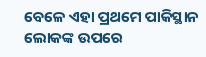ବେଳେ ଏହା ପ୍ରଥମେ ପାକିସ୍ଥାନ ଲୋକଙ୍କ ଉପରେ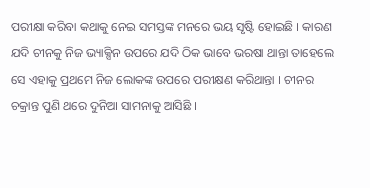ପରୀକ୍ଷା କରିବା କଥାକୁ ନେଇ ସମସ୍ତଙ୍କ ମନରେ ଭୟ ସୃଷ୍ଟି ହୋଇଛି । କାରଣ ଯଦି ଚୀନକୁ ନିଜ ଭ୍ୟାକ୍ସିନ ଉପରେ ଯଦି ଠିକ ଭାବେ ଭରଷା ଥାନ୍ତା ତାହେଲେ ସେ ଏହାକୁ ପ୍ରଥମେ ନିଜ ଲୋକଙ୍କ ଉପରେ ପରୀକ୍ଷଣ କରିଥାନ୍ତା । ଚୀନର ଚକ୍ରାନ୍ତ ପୁଣି ଥରେ ଦୁନିଆ ସାମନାକୁ ଆସିଛି ।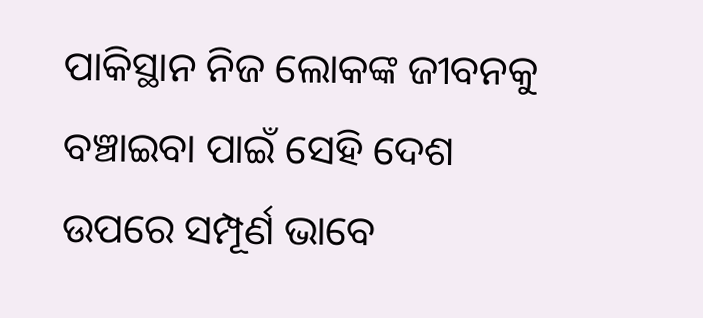ପାକିସ୍ଥାନ ନିଜ ଲୋକଙ୍କ ଜୀବନକୁ ବଞ୍ଚାଇବା ପାଇଁ ସେହି ଦେଶ ଉପରେ ସମ୍ପୂର୍ଣ ଭାବେ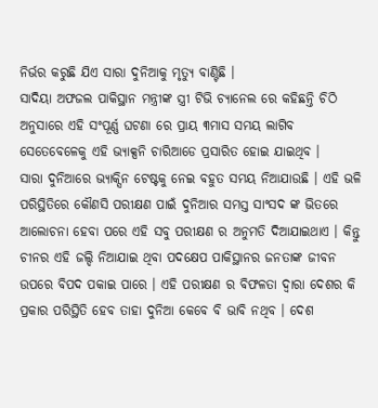ନିର୍ଭର କରୁଛି ଯିଏ ସାରା ଦୁନିଆକୁ ମୃତ୍ୟୁ ବାଣ୍ଟିଛି ।
ସାଦିୟା ଅଫଜଲ ପାକିସ୍ଥାନ ମନ୍ତ୍ରୀଙ୍କ ସ୍ତ୍ରୀ ଟିଭି ଚ୍ୟାନେଲ ରେ କହିଛନ୍ତି ଚିଠି ଅନୁସାରେ ଏହି ସଂପୂର୍ଣ୍ଣ ଘଟଣା ରେ ପ୍ରାୟ ୩ମାସ ସମୟ ଲାଗିବ ସେତେବେଳେକୁ ଏହି ଭ୍ୟାକ୍ସନି ଚାରିଆଡେ ପ୍ରସାରିତ ହୋଇ ଯାଇଥିବ ।
ସାରା ଦୁନିଆରେ ଭ୍ୟାକ୍ସିନ ଟେଷ୍ଟକୁ ନେଇ ବହୁତ ସମୟ ନିଆଯାଉଛି । ଏହି ଭଳି ପରିସ୍ଥିତିରେ କୌଣସି ପରୀକ୍ଷଣ ପାଇଁ ଦୁନିଆର ସମସ୍ତ ସାଂସଦ ଙ୍କ ଭିତରେ ଆଲୋଚନା ହେବା ପରେ ଏହି ସବୁ ପରୀକ୍ଷଣ ର ଅନୁମତି ଦିଆଯାଇଥାଏ । କିନ୍ତୁ ଚୀନର ଏହି ଜଲ୍ଦି ନିଆଯାଇ ଥିବା ପଦକ୍ଷେପ ପାକିସ୍ଥାନର ଜନତାଙ୍କ ଜୀବନ ଉପରେ ବିପଦ ପକାଇ ପାରେ । ଏହି ପରୀକ୍ଷଣ ର ବିଫଳତା ଦ୍ଵାରା ଦେଶର କି ପ୍ରକାର ପରିସ୍ଥିତି ହେବ ତାହା ଦୁନିଆ କେବେ ବି ଭାବି ନଥିବ । ଦେଶ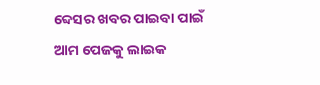ବ୍ଦେସର ଖବର ପାଇବା ପାଇଁ ଆମ ପେଜକୁ ଲାଇକ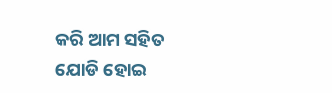କରି ଆମ ସହିତ ଯୋଡି ହୋଇ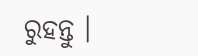ରୁହନ୍ତୁ ।